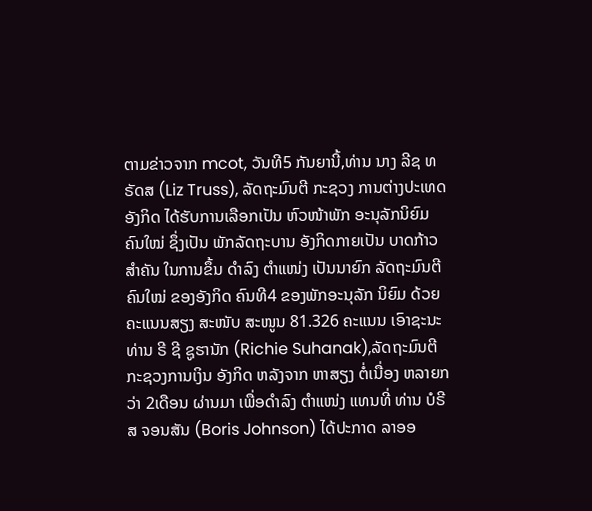ຕາມຂ່າວຈາກ mcot, ວັນທີ5 ກັນຍານີ້,ທ່ານ ນາງ ລີຊ ທຣັດສ (Liz Truss), ລັດຖະມົນຕີ ກະຊວງ ການຕ່າງປະເທດ ອັງກິດ ໄດ້ຮັບການເລືອກເປັນ ຫົວໜ້າພັກ ອະນຸລັກນິຍົມ ຄົນໃໝ່ ຊຶ່ງເປັນ ພັກລັດຖະບານ ອັງກິດກາຍເປັນ ບາດກ້າວ ສຳຄັນ ໃນການຂຶ້ນ ດຳລົງ ຕຳແໜ່ງ ເປັນນາຍົກ ລັດຖະມົນຕີ ຄົນໃໝ່ ຂອງອັງກິດ ຄົນທີ4 ຂອງພັກອະນຸລັກ ນິຍົມ ດ້ວຍຄະແນນສຽງ ສະໜັບ ສະໜູນ 81.326 ຄະແນນ ເອົາຊະນະ ທ່ານ ຣີ ຊີ ຊູຮານັກ (Richie Suhanak),ລັດຖະມົນຕີ ກະຊວງການເງິນ ອັງກິດ ຫລັງຈາກ ຫາສຽງ ຕໍ່ເນື່ອງ ຫລາຍກວ່າ 2ເດືອນ ຜ່ານມາ ເພື່ອດຳລົງ ຕຳແໜ່ງ ແທນທີ່ ທ່ານ ບໍຣີສ ຈອນສັນ (Boris Johnson) ໄດ້ປະກາດ ລາອອ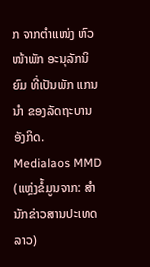ກ ຈາກຕຳແໜ່ງ ຫົວໜ້າພັກ ອະນຸລັກນິຍົມ ທີ່ເປັນພັກ ແກນນຳ ຂອງລັດຖະບານ ອັງກິດ.
Medialaos MMD (ແຫຼ່ງຂໍ້ມູນຈາກ: ສຳນັກຂ່າວສານປະເທດລາວ)